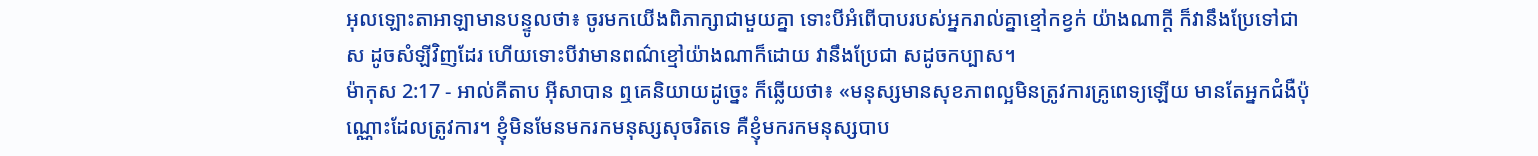អុលឡោះតាអាឡាមានបន្ទូលថា៖ ចូរមកយើងពិភាក្សាជាមួយគ្នា ទោះបីអំពើបាបរបស់អ្នករាល់គ្នាខ្មៅកខ្វក់ យ៉ាងណាក្ដី ក៏វានឹងប្រែទៅជា ស ដូចសំឡីវិញដែរ ហើយទោះបីវាមានពណ៌ខ្មៅយ៉ាងណាក៏ដោយ វានឹងប្រែជា សដូចកប្បាស។
ម៉ាកុស 2:17 - អាល់គីតាប អ៊ីសាបាន ឮគេនិយាយដូច្នេះ ក៏ឆ្លើយថា៖ «មនុស្សមានសុខភាពល្អមិនត្រូវការគ្រូពេទ្យឡើយ មានតែអ្នកជំងឺប៉ុណ្ណោះដែលត្រូវការ។ ខ្ញុំមិនមែនមករកមនុស្សសុចរិតទេ គឺខ្ញុំមករកមនុស្សបាប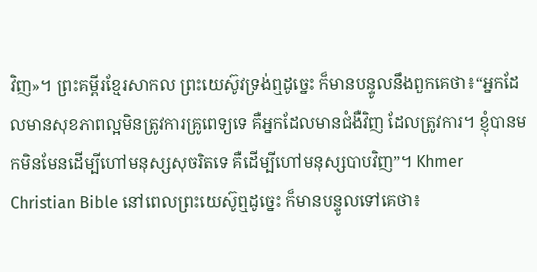វិញ»។ ព្រះគម្ពីរខ្មែរសាកល ព្រះយេស៊ូវទ្រង់ឮដូច្នេះ ក៏មានបន្ទូលនឹងពួកគេថា៖“អ្នកដែលមានសុខភាពល្អមិនត្រូវការគ្រូពេទ្យទេ គឺអ្នកដែលមានជំងឺវិញ ដែលត្រូវការ។ ខ្ញុំបានមកមិនមែនដើម្បីហៅមនុស្សសុចរិតទេ គឺដើម្បីហៅមនុស្សបាបវិញ”។ Khmer Christian Bible នៅពេលព្រះយេស៊ូឮដូច្នេះ ក៏មានបន្ទូលទៅគេថា៖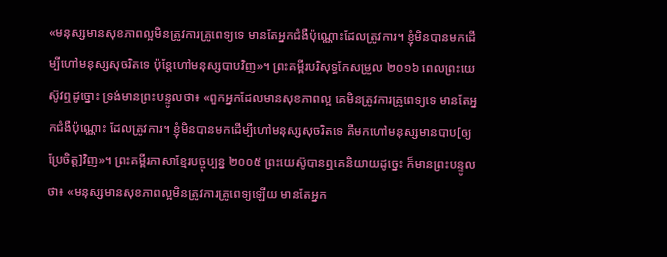«មនុស្សមានសុខភាពល្អមិនត្រូវការគ្រូពេទ្យទេ មានតែអ្នកជំងឺប៉ុណ្ណោះដែលត្រូវការ។ ខ្ញុំមិនបានមកដើម្បីហៅមនុស្សសុចរិតទេ ប៉ុន្ដែហៅមនុស្សបាបវិញ»។ ព្រះគម្ពីរបរិសុទ្ធកែសម្រួល ២០១៦ ពេលព្រះយេស៊ូវឮដូច្នោះ ទ្រង់មានព្រះបន្ទូលថា៖ «ពួកអ្នកដែលមានសុខភាពល្អ គេមិនត្រូវការគ្រូពេទ្យទេ មានតែអ្នកជំងឺប៉ុណ្ណោះ ដែលត្រូវការ។ ខ្ញុំមិនបានមកដើម្បីហៅមនុស្សសុចរិតទេ គឺមកហៅមនុស្សមានបាប[ឲ្យប្រែចិត្ត]វិញ»។ ព្រះគម្ពីរភាសាខ្មែរបច្ចុប្បន្ន ២០០៥ ព្រះយេស៊ូបានឮគេនិយាយដូច្នេះ ក៏មានព្រះបន្ទូលថា៖ «មនុស្សមានសុខភាពល្អមិនត្រូវការគ្រូពេទ្យឡើយ មានតែអ្នក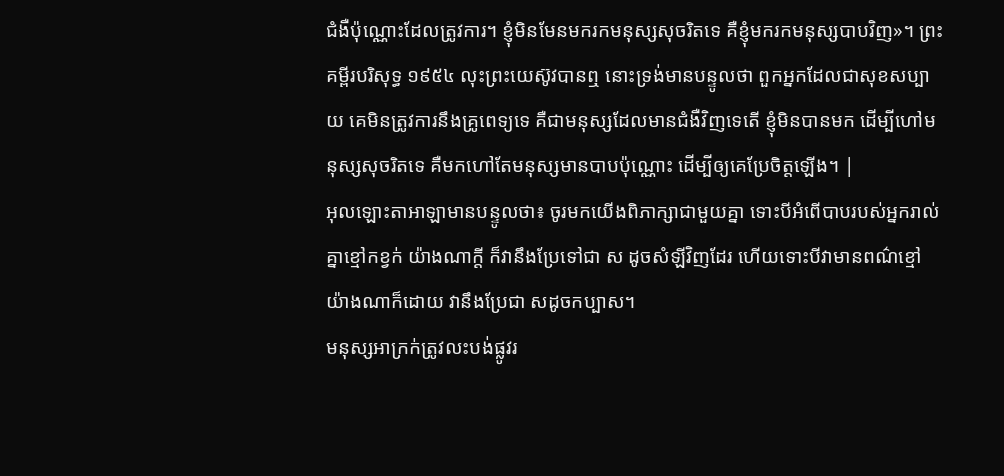ជំងឺប៉ុណ្ណោះដែលត្រូវការ។ ខ្ញុំមិនមែនមករកមនុស្សសុចរិតទេ គឺខ្ញុំមករកមនុស្សបាបវិញ»។ ព្រះគម្ពីរបរិសុទ្ធ ១៩៥៤ លុះព្រះយេស៊ូវបានឮ នោះទ្រង់មានបន្ទូលថា ពួកអ្នកដែលជាសុខសប្បាយ គេមិនត្រូវការនឹងគ្រូពេទ្យទេ គឺជាមនុស្សដែលមានជំងឺវិញទេតើ ខ្ញុំមិនបានមក ដើម្បីហៅមនុស្សសុចរិតទេ គឺមកហៅតែមនុស្សមានបាបប៉ុណ្ណោះ ដើម្បីឲ្យគេប្រែចិត្តឡើង។ |
អុលឡោះតាអាឡាមានបន្ទូលថា៖ ចូរមកយើងពិភាក្សាជាមួយគ្នា ទោះបីអំពើបាបរបស់អ្នករាល់គ្នាខ្មៅកខ្វក់ យ៉ាងណាក្ដី ក៏វានឹងប្រែទៅជា ស ដូចសំឡីវិញដែរ ហើយទោះបីវាមានពណ៌ខ្មៅយ៉ាងណាក៏ដោយ វានឹងប្រែជា សដូចកប្បាស។
មនុស្សអាក្រក់ត្រូវលះបង់ផ្លូវរ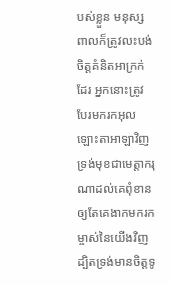បស់ខ្លួន មនុស្សពាលក៏ត្រូវលះបង់ចិត្តគំនិតអាក្រក់ដែរ អ្នកនោះត្រូវបែរមករកអុលឡោះតាអាឡាវិញ ទ្រង់មុខជាមេត្តាករុណាដល់គេពុំខាន ឲ្យតែគេងាកមករកម្ចាស់នៃយើងវិញ ដ្បិតទ្រង់មានចិត្តទូ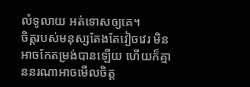លំទូលាយ អត់ទោសឲ្យគេ។
ចិត្តរបស់មនុស្សតែងតែវៀចវេរ មិនអាចកែតម្រង់បានឡើយ ហើយក៏គ្មាននរណាអាចមើលចិត្ត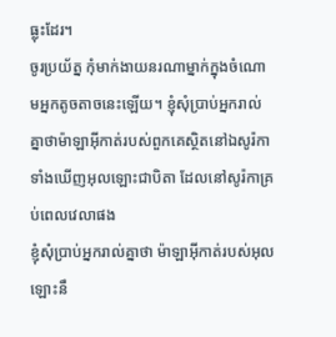ធ្លុះដែរ។
ចូរប្រយ័ត្ន កុំមាក់ងាយនរណាម្នាក់ក្នុងចំណោមអ្នកតូចតាចនេះឡើយ។ ខ្ញុំសុំប្រាប់អ្នករាល់គ្នាថាម៉ាឡាអ៊ីកាត់របស់ពួកគេស្ថិតនៅឯសូរ៉កា ទាំងឃើញអុលឡោះជាបិតា ដែលនៅសូរ៉កាគ្រប់ពេលវេលាផង
ខ្ញុំសុំប្រាប់អ្នករាល់គ្នាថា ម៉ាឡាអ៊ីកាត់របស់អុលឡោះនឹ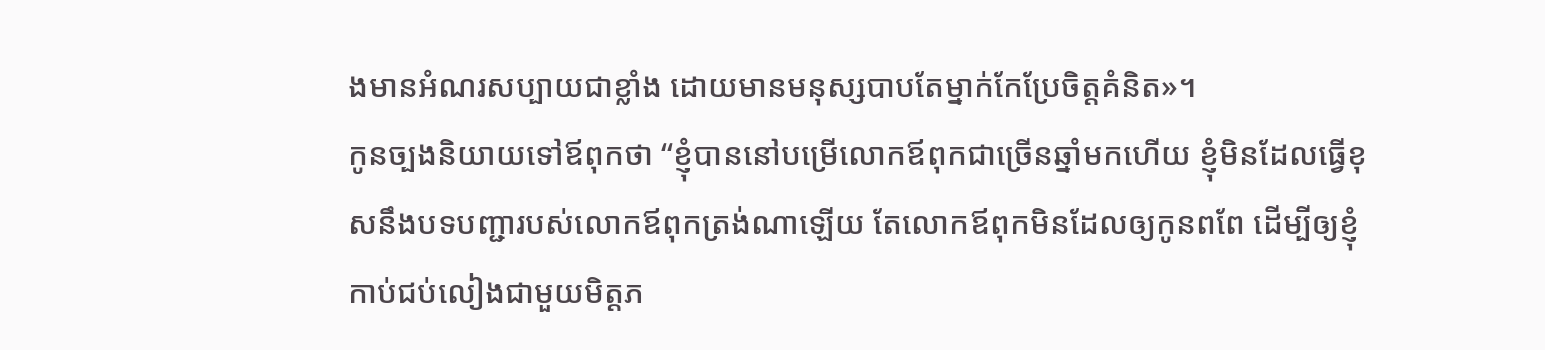ងមានអំណរសប្បាយជាខ្លាំង ដោយមានមនុស្សបាបតែម្នាក់កែប្រែចិត្ដគំនិត»។
កូនច្បងនិយាយទៅឪពុកថា “ខ្ញុំបាននៅបម្រើលោកឪពុកជាច្រើនឆ្នាំមកហើយ ខ្ញុំមិនដែលធ្វើខុសនឹងបទបញ្ជារបស់លោកឪពុកត្រង់ណាឡើយ តែលោកឪពុកមិនដែលឲ្យកូនពពែ ដើម្បីឲ្យខ្ញុំកាប់ជប់លៀងជាមួយមិត្ដភ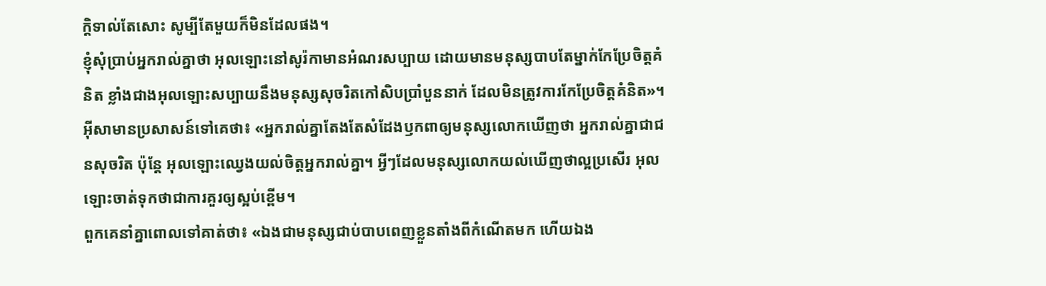ក្ដិទាល់តែសោះ សូម្បីតែមួយក៏មិនដែលផង។
ខ្ញុំសុំប្រាប់អ្នករាល់គ្នាថា អុលឡោះនៅសូរ៉កាមានអំណរសប្បាយ ដោយមានមនុស្សបាបតែម្នាក់កែប្រែចិត្ដគំនិត ខ្លាំងជាងអុលឡោះសប្បាយនឹងមនុស្សសុចរិតកៅសិបប្រាំបួននាក់ ដែលមិនត្រូវការកែប្រែចិត្ដគំនិត»។
អ៊ីសាមានប្រសាសន៍ទៅគេថា៖ «អ្នករាល់គ្នាតែងតែសំដែងឫកពាឲ្យមនុស្សលោកឃើញថា អ្នករាល់គ្នាជាជនសុចរិត ប៉ុន្តែ អុលឡោះឈ្វេងយល់ចិត្ដអ្នករាល់គ្នា។ អ្វីៗដែលមនុស្សលោកយល់ឃើញថាល្អប្រសើរ អុលឡោះចាត់ទុកថាជាការគួរឲ្យស្អប់ខ្ពើម។
ពួកគេនាំគ្នាពោលទៅគាត់ថា៖ «ឯងជាមនុស្សជាប់បាបពេញខ្លួនតាំងពីកំណើតមក ហើយឯង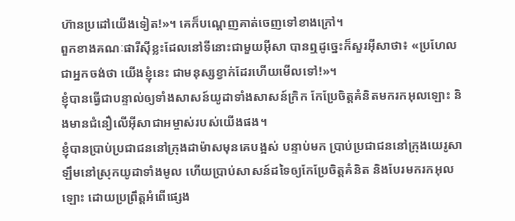ហ៊ានប្រដៅយើងទៀត!»។ គេក៏បណ្ដេញគាត់ចេញទៅខាងក្រៅ។
ពួកខាងគណៈផារីស៊ីខ្លះដែលនៅទីនោះជាមួយអ៊ីសា បានឮដូច្នេះក៏សួរអ៊ីសាថា៖ «ប្រហែលជាអ្នកចង់ថា យើងខ្ញុំនេះ ជាមនុស្សខ្វាក់ដែរហើយមើលទៅ!»។
ខ្ញុំបានធ្វើជាបន្ទាល់ឲ្យទាំងសាសន៍យូដាទាំងសាសន៍ក្រិក កែប្រែចិត្ដគំនិតមករកអុលឡោះ និងមានជំនឿលើអ៊ីសាជាអម្ចាស់របស់យើងផង។
ខ្ញុំបានប្រាប់ប្រជាជននៅក្រុងដាម៉ាសមុនគេបង្អស់ បន្ទាប់មក ប្រាប់ប្រជាជននៅក្រុងយេរូសាឡឹមនៅស្រុកយូដាទាំងមូល ហើយប្រាប់សាសន៍ដទៃឲ្យកែប្រែចិត្ដគំនិត និងបែរមករកអុលឡោះ ដោយប្រព្រឹត្ដអំពើផ្សេង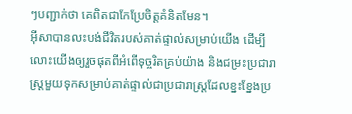ៗបញ្ជាក់ថា គេពិតជាកែប្រែចិត្ដគំនិតមែន។
អ៊ីសាបានលះបង់ជីវិតរបស់គាត់ផ្ទាល់សម្រាប់យើង ដើម្បីលោះយើងឲ្យរួចផុតពីអំពើទុច្ចរិតគ្រប់យ៉ាង និងជម្រះប្រជារាស្ដ្រមួយទុកសម្រាប់គាត់ផ្ទាល់ជាប្រជារាស្ដ្រដែលខ្នះខ្នែងប្រ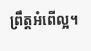ព្រឹត្ដអំពើល្អ។